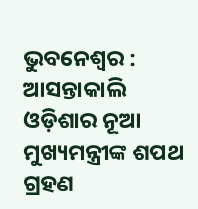ଭୁବନେଶ୍ୱର : ଆସନ୍ତାକାଲି ଓଡ଼ିଶାର ନୂଆ ମୁଖ୍ୟମନ୍ତ୍ରୀଙ୍କ ଶପଥ ଗ୍ରହଣ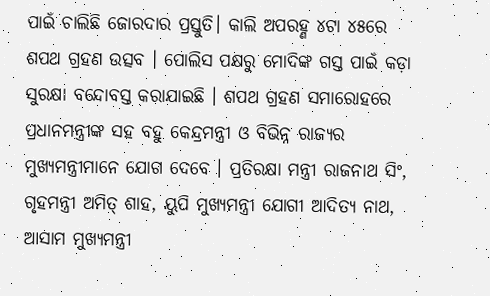ପାଇଁ ଚାଲିଛି ଜୋରଦାର ପ୍ରସ୍ତୁତି। କାଲି ଅପରହ୍ଣ ୪ଟା ୪୫ରେ ଶପଥ ଗ୍ରହଣ ଉତ୍ସବ । ପୋଲିସ ପକ୍ଷରୁ ମୋଦିଙ୍କ ଗସ୍ତ ପାଇଁ କଡ଼ା ସୁରକ୍ଷା ବନ୍ଦୋବସ୍ତ କରାଯାଇଛି । ଶପଥ ଗ୍ରହଣ ସମାରୋହରେ ପ୍ରଧାନମନ୍ତ୍ରୀଙ୍କ ସହ ବହୁ କେନ୍ଦ୍ରମନ୍ତ୍ରୀ ଓ ବିଭିନ୍ନ ରାଜ୍ୟର ମୁଖ୍ୟମନ୍ତ୍ରୀମାନେ ଯୋଗ ଦେବେ । ପ୍ରତିରକ୍ଷା ମନ୍ତ୍ରୀ ରାଜନାଥ ସିଂ, ଗୃହମନ୍ତ୍ରୀ ଅମିତ୍ ଶାହ, ୟୁପି ମୁଖ୍ୟମନ୍ତ୍ରୀ ଯୋଗୀ ଆଦିତ୍ୟ ନାଥ, ଆସାମ ମୁଖ୍ୟମନ୍ତ୍ରୀ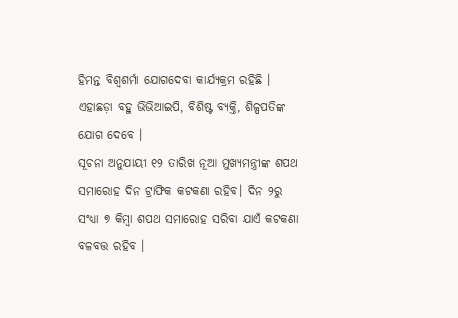ହିମନ୍ତ ବିଶ୍ବଶର୍ମା ଯୋଗଦେବା କାର୍ଯ୍ୟକ୍ରମ ରହିଛି । ଏହାଛଡ଼ା ବହୁ ଭିଭିଆଇପି, ବିଶିଷ୍ଟ ବ୍ୟକ୍ତି, ଶିଳ୍ପପତିଙ୍କ ଯୋଗ ଦେବେ ।
ସୂଚନା ଅନୁଯାୟୀ ୧୨ ତାରିଖ ନୂଆ ମୁଖ୍ୟମନ୍ତ୍ରୀଙ୍କ ଶପଥ ସମାରୋହ ଦିନ ଟ୍ରାଫିକ କଟକଣା ରହିବ। ଦିନ ୨ରୁ ସଂଧ୍ୟା ୭ କିମ୍ବା ଶପଥ ସମାରୋହ ସରିବା ଯାଏଁ କଟକଣା ବଳବତ୍ତ ରହିବ ।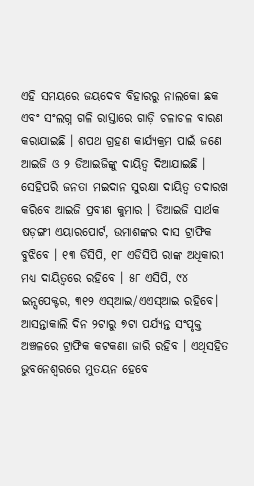ଏହି ସମୟରେ ଜୟଦେବ ବିହାରରୁ ନାଲକୋ ଛକ ଏବଂ ସଂଲଗ୍ନ ଗଳି ରାସ୍ତାରେ ଗାଡ଼ି ଚଳାଚଳ ବାରଣ କରାଯାଇଛି । ଶପଥ ଗ୍ରହଣ କାର୍ଯ୍ୟକ୍ରମ ପାଇଁ ଜଣେ ଆଇଜି ଓ ୨ ଡିଆଇଜିଙ୍କୁ ଦାୟିତ୍ବ ଦିଆଯାଇଛି ।
ସେହିପରି ଜନତା ମଇଦାନ ସୁରକ୍ଷା ଦାୟିତ୍ବ ତଦାରଖ କରିବେ ଆଇଜି ପ୍ରବୀଣ କୁମାର । ଡିଆଇଜି ସାର୍ଥକ ଷଡ଼ଙ୍ଗୀ ଏୟାରପୋର୍ଟ, ଉମାଶଙ୍କର ଦାସ ଟ୍ରାଫିକ ବୁଝିବେ । ୧୩ ଡିସିପି, ୧୮ ଏଡିସିପି ରାଙ୍କ ଅଧିକାରୀ ମଧ୍ୟ ଦାୟିତ୍ବରେ ରହିବେ । ୫୮ ଏସିପି, ୯୪ ଇନ୍ସପେକ୍ଟର, ୩୧୨ ଏସ୍ଆଇ/ଏଏସ୍ଆଇ ରହିବେ। ଆସନ୍ତାକାଲି ଦିନ ୨ଟାରୁ ୭ଟା ପର୍ଯ୍ୟନ୍ତ ସଂପୃକ୍ତ ଅଞ୍ଚଳରେ ଟ୍ରାଫିକ କଟକଣା ଜାରି ରହିବ । ଏଥିସହିତ ଭୁବନେଶ୍ବରରେ ମୁତୟନ ହେବେ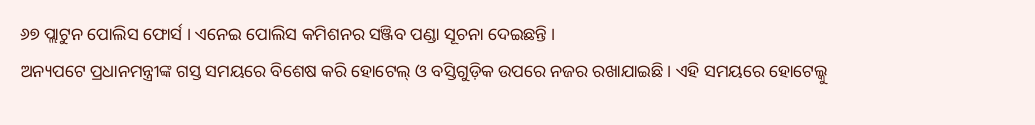୬୭ ପ୍ଲାଟୁନ ପୋଲିସ ଫୋର୍ସ । ଏନେଇ ପୋଲିସ କମିଶନର ସଞ୍ଜିବ ପଣ୍ଡା ସୂଚନା ଦେଇଛନ୍ତି ।
ଅନ୍ୟପଟେ ପ୍ରଧାନମନ୍ତ୍ରୀଙ୍କ ଗସ୍ତ ସମୟରେ ବିଶେଷ କରି ହୋଟେଲ୍ ଓ ବସ୍ତିଗୁଡ଼ିକ ଉପରେ ନଜର ରଖାଯାଇଛି। ଏହି ସମୟରେ ହୋଟେଲ୍କୁ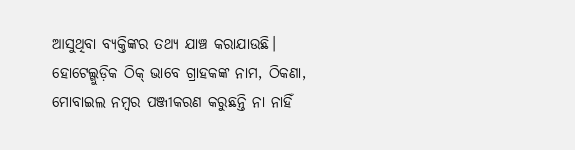ଆସୁଥିବା ବ୍ୟକ୍ତିଙ୍କର ତଥ୍ୟ ଯାଞ୍ଚ କରାଯାଉଛି। ହୋଟେଲ୍ଗୁଡ଼ିକ ଠିକ୍ ଭାବେ ଗ୍ରାହକଙ୍କ ନାମ, ଠିକଣା, ମୋବାଇଲ ନମ୍ବର ପଞ୍ଜୀକରଣ କରୁଛନ୍ତି ନା ନାହିଁ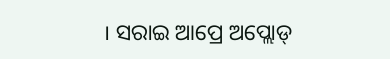। ସରାଇ ଆପ୍ରେ ଅପ୍ଲୋଡ୍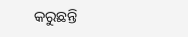କରୁଛନ୍ତି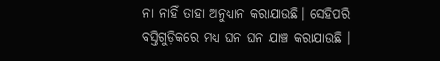ନା ନାହିଁ ତାହା ଅନୁଧ୍ୟାନ କରାଯାଉଛି। ସେହିପରି ବସ୍ତିଗୁଡ଼ିକରେ ମଧ୍ୟ ଘନ ଘନ ଯାଞ୍ଚ କରାଯାଉଛି ।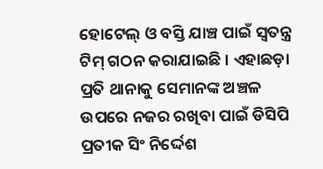ହୋଟେଲ୍ ଓ ବସ୍ତି ଯାଞ୍ଚ ପାଇଁ ସ୍ବତନ୍ତ୍ର ଟିମ୍ ଗଠନ କରାଯାଇଛି । ଏହାଛଡ଼ା ପ୍ରତି ଥାନାକୁ ସେମାନଙ୍କ ଅଞ୍ଚଳ ଉପରେ ନଜର ରଖିବା ପାଇଁ ଡିସିପି ପ୍ରତୀକ ସିଂ ନିର୍ଦ୍ଦେଶ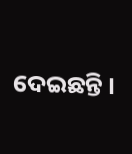ଦେଇଛନ୍ତି ।